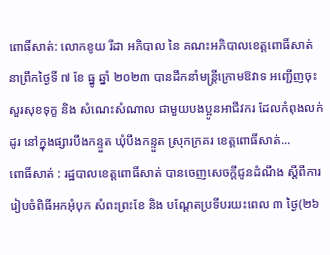ពោធិ៍សាត់: លោកខូយ រីដា អភិបាល នៃ គណះអភិបាលខេត្តពោធិ៍សាត់ នាព្រឹកថ្ងៃទី ៧ ខែ ធ្នូ ឆ្នាំ ២០២៣ បានដឹកនាំមន្ត្រីក្រោមឱវាទ អញ្ជើញចុះសួរសុខទុក្ខ និង សំណេះសំណាល ជាមួយបងប្អូនអាជីវករ ដែលកំពុងលក់ដូរ នៅក្នុងផ្សារបឹងកន្ទួត ឃុំបឹងកន្ទួត ស្រុកក្រគរ ខេត្តពោធិ៍សាត់...
ពោធិ៍សាត់ : រដ្ឋបាលខេត្តពោធិ៍សាត់ បានចេញសេចក្តីជូនដំណឹង ស្តីពីការរៀបចំពិធីអកអុំបុក សំពះព្រះខែ និង បណ្តែតប្រទីបរយះពេល ៣ ថ្ងៃ(២៦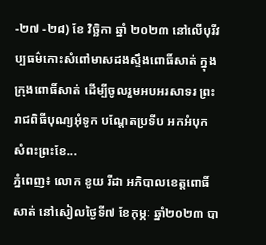-២៧ -២៨) ខែ វិច្ឆិកា ឆ្នាំ ២០២៣ នៅលើបុរីវប្បធម៌កោះសំពៅមាសដងស្ទឹងពោធិ៍សាត់ ក្នុងក្រុងពោធិ៍សាត់ ដើម្បីចូលរួមអបអរសាទរ ព្រះរាជពិធីបុណ្យអុំទូក បណ្តែតប្រទីប អកអំបុក សំពះព្រះខែ...
ភ្នំពេញ៖ លោក ខូយ រីដា អភិបាលខេត្តពោធិ៍សាត់ នៅសៀលថ្ងៃទី៧ ខែកុម្ភៈ ឆ្នាំ២០២៣ បា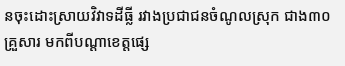នចុះដោះស្រាយវិវាទដីធ្លី រវាងប្រជាជនចំណូលស្រុក ជាង៣០គ្រួសារ មកពីបណ្តាខេត្តផ្សេ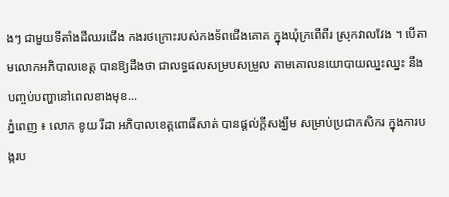ងៗ ជាមួយទីតាំងដីឈរជើង កងរថក្រោះរបស់កងទ័ពជើងគោគ ក្នុងឃុំក្រពើពីរ ស្រុកវាលវែង ។ បើតាមលោកអភិបាលខេត្ត បានឱ្យដឹងថា ជាលទ្ធផលសម្របសម្រួល តាមគោលនយោបាយឈ្នះឈ្នះ នឹងបញ្ចប់បញ្ហានៅពេលខាងមុខ...
ភ្នំពេញ ៖ លោក ខូយ រីដា អភិបាលខេត្តពោធិ៍សាត់ បានផ្ដល់ក្ដីសង្ឃឹម សម្រាប់ប្រជាកសិករ ក្នុងការបង្ករប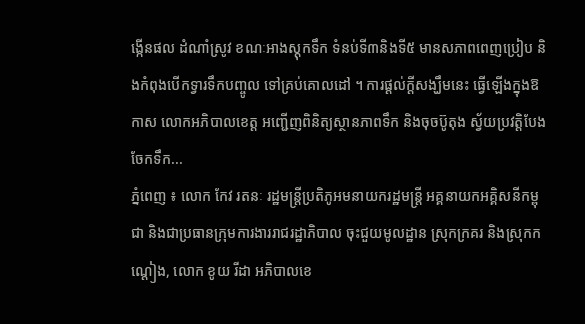ង្កើនផល ដំណាំស្រូវ ខណៈអាងស្តុកទឹក ទំនប់ទី៣និងទី៥ មានសភាពពេញប្រៀប និងកំពុងបើកទ្វារទឹកបញ្ចូល ទៅគ្រប់គោលដៅ ។ ការផ្ដល់ក្ដីសង្ឃឹមនេះ ធ្វើឡើងក្នុងឱកាស លោកអភិបាលខេត្ត អញ្ជើញពិនិត្យស្ថានភាពទឹក និងចុចប៊ូតុង ស្វ័យប្រវត្តិបែងចែកទឹក...
ភ្នំពេញ ៖ លោក កែវ រតនៈ រដ្ឋមន្ត្រីប្រតិភូអមនាយករដ្ឋមន្ត្រី អគ្គនាយកអគ្គិសនីកម្ពុជា និងជាប្រធានក្រុមការងាររាជរដ្ឋាភិបាល ចុះជួយមូលដ្ឋាន ស្រុកក្រគរ និងស្រុកកណ្តៀង, លោក ខូយ រីដា អភិបាលខេ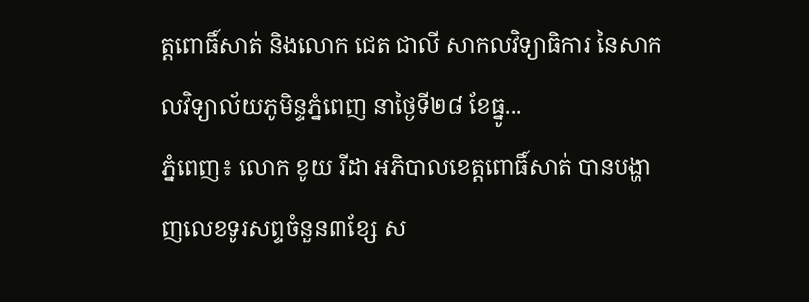ត្តពោធិ៍សាត់ និងលោក ជេត ជាលី សាកលវិទ្យាធិការ នៃសាកលវិទ្យាល័យភូមិន្ទភ្នំពេញ នាថ្ងៃទី២៨ ខែធ្នូ...
ភ្នំពេញ៖ លោក ខូយ រីដា អភិបាលខេត្តពោធិ៍សាត់ បានបង្ហាញលេខទូរសព្ទចំនួន៣ខ្សែ ស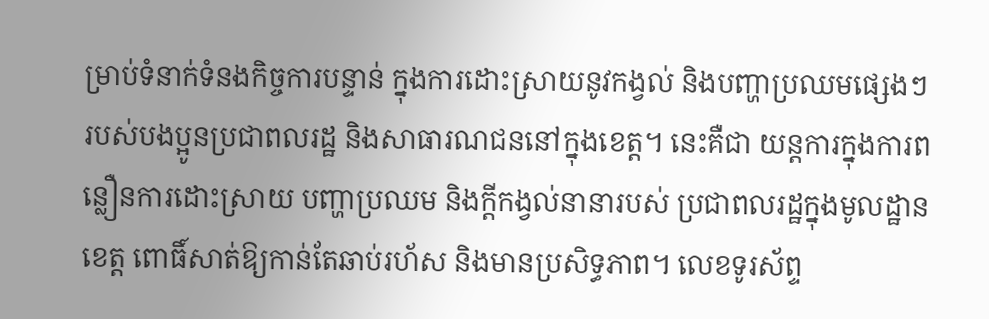ម្រាប់ទំនាក់ទំនងកិច្ចការបន្ទាន់ ក្នុងការដោះស្រាយនូវកង្វល់ និងបញ្ហាប្រឈមផ្សេងៗ របស់បងប្អូនប្រជាពលរដ្ឋ និងសាធារណជននៅក្នុងខេត្ត។ នេះគឺជា យន្តការក្នុងការពន្លឿនការដោះស្រាយ បញ្ហាប្រឈម និងក្តីកង្វល់នានារបស់ ប្រជាពលរដ្ឋក្នុងមូលដ្ឋានខេត្ត ពោធិ៍សាត់ឱ្យកាន់តែឆាប់រហ័ស និងមានប្រសិទ្ធភាព។ លេខទូរស័ព្ទ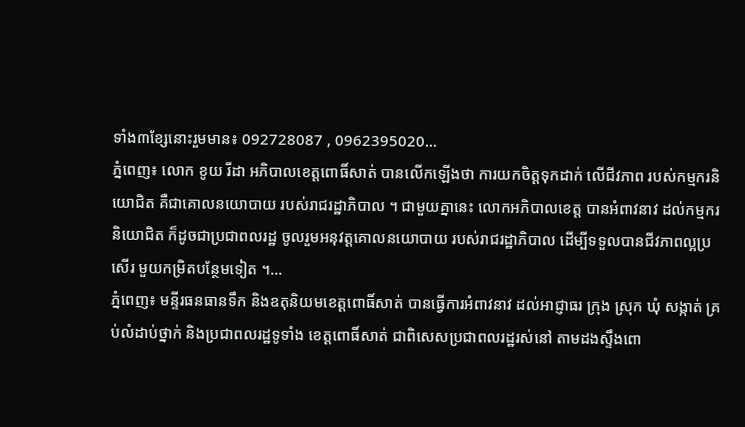ទាំង៣ខ្សែនោះរួមមាន៖ 092728087 , 0962395020...
ភ្នំពេញ៖ លោក ខូយ រីដា អភិបាលខេត្តពោធិ៍សាត់ បានលើកឡើងថា ការយកចិត្តទុកដាក់ លើជីវភាព របស់កម្មករនិយោជិត គឺជាគោលនយោបាយ របស់រាជរដ្ឋាភិបាល ។ ជាមួយគ្នានេះ លោកអភិបាលខេត្ត បានអំពាវនាវ ដល់កម្មករនិយោជិត ក៏ដូចជាប្រជាពលរដ្ឋ ចូលរួមអនុវត្តគោលនយោបាយ របស់រាជរដ្ឋាភិបាល ដើម្បីទទួលបានជីវភាពល្អប្រសើរ មួយកម្រិតបន្ថែមទៀត ។...
ភ្នំពេញ៖ មន្ទីរធនធានទឹក និងឧតុនិយមខេត្តពោធិ៍សាត់ បានធ្វើការអំពាវនាវ ដល់អាជ្ញាធរ ក្រុង ស្រុក ឃុំ សង្កាត់ គ្រប់លំដាប់ថ្នាក់ និងប្រជាពលរដ្ឋទូទាំង ខេត្តពោធិ៍សាត់ ជាពិសេសប្រជាពលរដ្ឋរស់នៅ តាមដងស្ទឹងពោ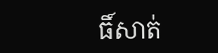ធិ៍សាត់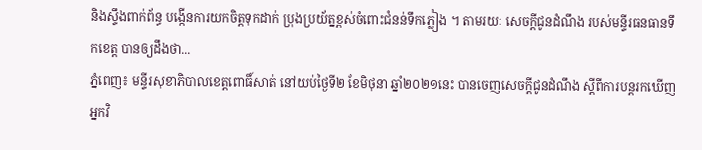និងស្ទឹងពាក់ព័ន្ធ បង្កើនការយកចិត្តទុកដាក់ ប្រុងប្រយ័ត្នខ្ពស់ចំពោះជំនន់ទឹកភ្លៀង ។ តាមរយៈ សេចក្តីជូនដំណឹង របស់មន្ទីរធនធានទឹកខេត្ត បានឲ្យដឹងថា...
ភ្នំពេញ៖ មន្ទីរសុខាភិបាលខេត្តពោធិ៍សាត់ នៅយប់ថ្ងៃទី២ ខែមិថុនា ឆ្នាំ២០២១នេះ បានចេញសេចក្តីជូនដំណឹង ស្តីពីការបន្តរកឃើញ អ្នកវិ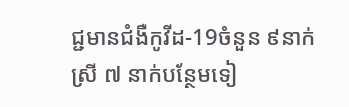ជ្ជមានជំងឺកូវីដ-19ចំនួន ៩នាក់ស្រី ៧ នាក់បន្ថែមទៀ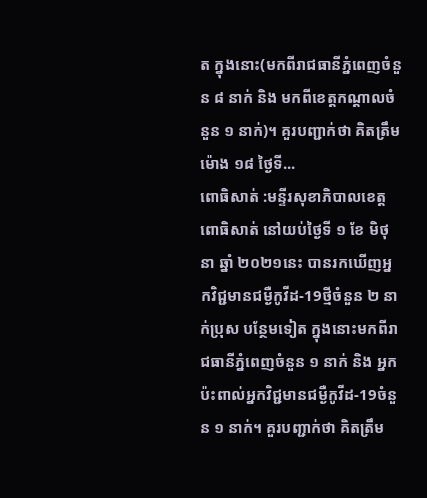ត ក្នុងនោះ(មកពីរាជធានីភ្នំពេញចំនួន ៨ នាក់ និង មកពីខេត្តកណ្តាលចំនួន ១ នាក់)។ គួរបញ្ជាក់ថា គិតត្រឹមម៉ោង ១៨ ថ្ងៃទី...
ពោធិសាត់ :មន្ទីរសុខាភិបាលខេត្តពោធិសាត់ នៅយប់ថ្ងៃទី ១ ខែ មិថុនា ឆ្នាំ ២០២១នេះ បានរកឃើញអ្នកវិជ្ជមានជម្ងឺកូវីដ-19ថ្មីចំនួន ២ នាក់ប្រុស បន្ថែមទៀត ក្នុងនោះមកពីរាជធានីភ្នំពេញចំនួន ១ នាក់ និង អ្នកប៉ះពាល់អ្នកវិជ្ជមានជម្ងឺកូវីដ-19ចំនួន ១ នាក់។ គួរបញ្ជាក់ថា គិតត្រឹម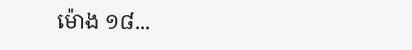ម៉ោង ១៨...